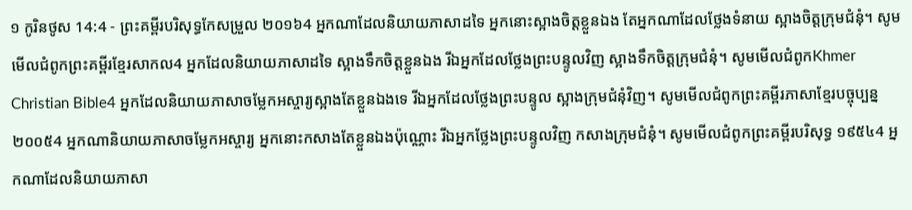១ កូរិនថូស 14:4 - ព្រះគម្ពីរបរិសុទ្ធកែសម្រួល ២០១៦4 អ្នកណាដែលនិយាយភាសាដទៃ អ្នកនោះស្អាងចិត្តខ្លួនឯង តែអ្នកណាដែលថ្លែងទំនាយ ស្អាងចិត្តក្រុមជំនុំ។ សូមមើលជំពូកព្រះគម្ពីរខ្មែរសាកល4 អ្នកដែលនិយាយភាសាដទៃ ស្អាងទឹកចិត្តខ្លួនឯង រីឯអ្នកដែលថ្លែងព្រះបន្ទូលវិញ ស្អាងទឹកចិត្តក្រុមជំនុំ។ សូមមើលជំពូកKhmer Christian Bible4 អ្នកដែលនិយាយភាសាចម្លែកអស្ចារ្យស្អាងតែខ្លួនឯងទេ រីឯអ្នកដែលថ្លែងព្រះបន្ទូល ស្អាងក្រុមជំនុំវិញ។ សូមមើលជំពូកព្រះគម្ពីរភាសាខ្មែរបច្ចុប្បន្ន ២០០៥4 អ្នកណានិយាយភាសាចម្លែកអស្ចារ្យ អ្នកនោះកសាងតែខ្លួនឯងប៉ុណ្ណោះ រីឯអ្នកថ្លែងព្រះបន្ទូលវិញ កសាងក្រុមជំនុំ។ សូមមើលជំពូកព្រះគម្ពីរបរិសុទ្ធ ១៩៥៤4 អ្នកណាដែលនិយាយភាសា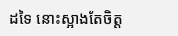ដទៃ នោះស្អាងតែចិត្ត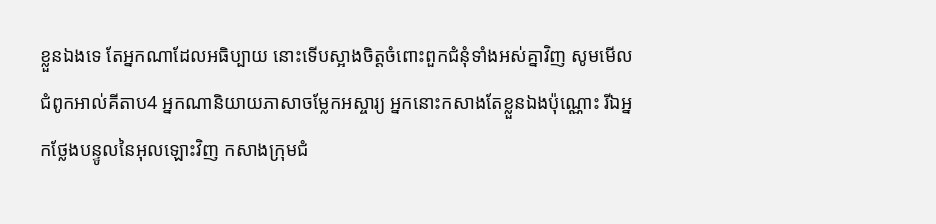ខ្លួនឯងទេ តែអ្នកណាដែលអធិប្បាយ នោះទើបស្អាងចិត្តចំពោះពួកជំនុំទាំងអស់គ្នាវិញ សូមមើលជំពូកអាល់គីតាប4 អ្នកណានិយាយភាសាចម្លែកអស្ចារ្យ អ្នកនោះកសាងតែខ្លួនឯងប៉ុណ្ណោះ រីឯអ្នកថ្លែងបន្ទូលនៃអុលឡោះវិញ កសាងក្រុមជំ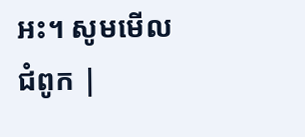អះ។ សូមមើលជំពូក |